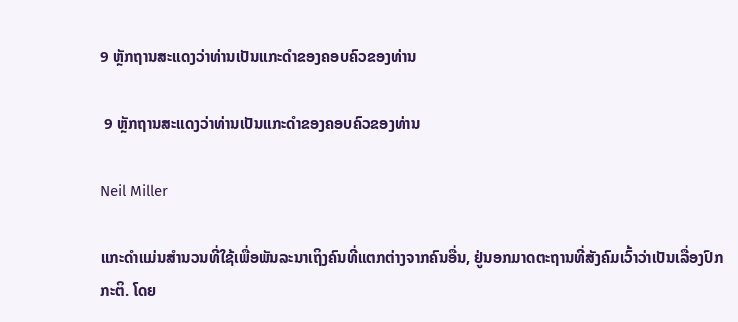9 ຫຼັກຖານສະແດງວ່າທ່ານເປັນແກະດໍາຂອງຄອບຄົວຂອງທ່ານ

 9 ຫຼັກຖານສະແດງວ່າທ່ານເປັນແກະດໍາຂອງຄອບຄົວຂອງທ່ານ

Neil Miller

ແກະດຳແມ່ນສຳນວນທີ່ໃຊ້ເພື່ອພັນລະນາເຖິງຄົນທີ່ແຕກຕ່າງຈາກຄົນອື່ນ, ຢູ່ນອກມາດຕະຖານທີ່ສັງຄົມເວົ້າວ່າເປັນເລື່ອງປົກກະຕິ. ໂດຍ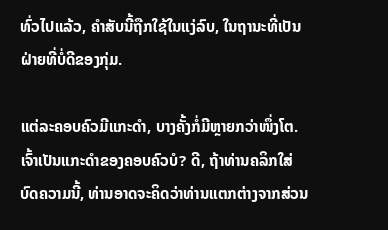ທົ່ວໄປແລ້ວ, ຄຳສັບນີ້ຖືກໃຊ້ໃນແງ່ລົບ, ໃນຖານະທີ່ເປັນຝ່າຍທີ່ບໍ່ດີຂອງກຸ່ມ.

ແຕ່ລະຄອບຄົວມີແກະດຳ, ບາງຄັ້ງກໍ່ມີຫຼາຍກວ່າໜຶ່ງໂຕ. ເຈົ້າເປັນແກະດຳຂອງຄອບຄົວບໍ? ດີ, ຖ້າທ່ານຄລິກໃສ່ບົດຄວາມນີ້, ທ່ານອາດຈະຄິດວ່າທ່ານແຕກຕ່າງຈາກສ່ວນ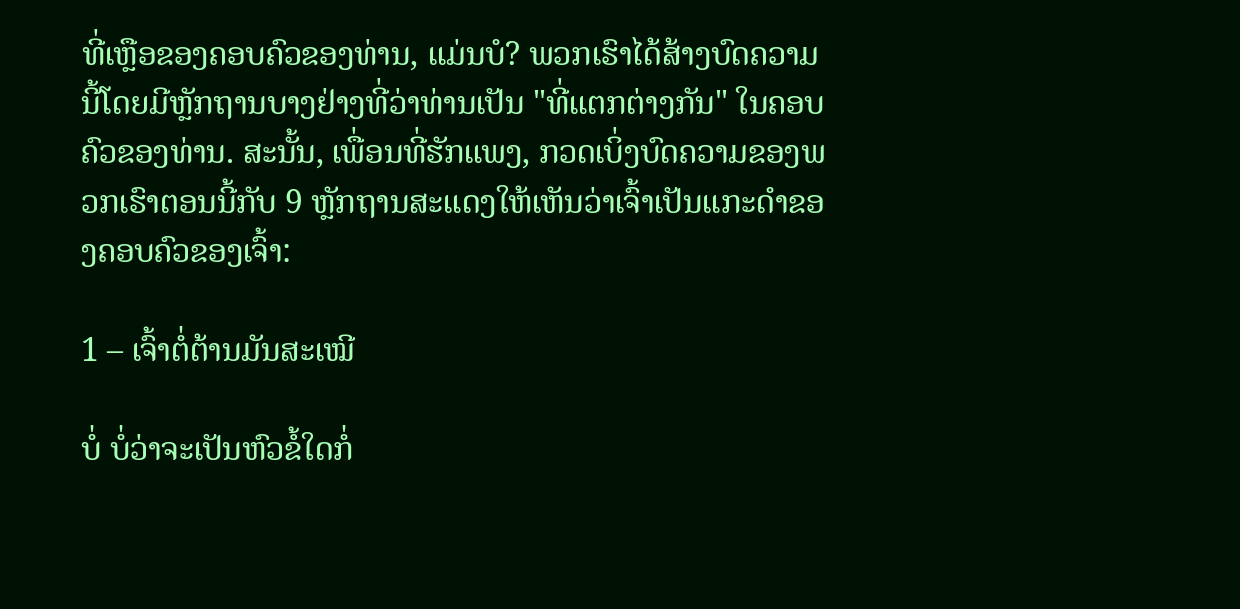ທີ່ເຫຼືອຂອງຄອບຄົວຂອງທ່ານ, ແມ່ນບໍ? ພວກເຮົາໄດ້ສ້າງບົດຄວາມນີ້ໂດຍມີຫຼັກຖານບາງຢ່າງທີ່ວ່າທ່ານເປັນ "ທີ່ແຕກຕ່າງກັນ" ໃນຄອບຄົວຂອງທ່ານ. ສະນັ້ນ, ເພື່ອນທີ່ຮັກແພງ, ກວດເບິ່ງບົດຄວາມຂອງພວກເຮົາຕອນນີ້ກັບ 9 ຫຼັກຖານສະແດງໃຫ້ເຫັນວ່າເຈົ້າເປັນແກະດໍາຂອງຄອບຄົວຂອງເຈົ້າ:

1 – ເຈົ້າຕໍ່ຕ້ານມັນສະເໝີ

ບໍ່ ບໍ່ວ່າຈະເປັນຫົວຂໍ້ໃດກໍ່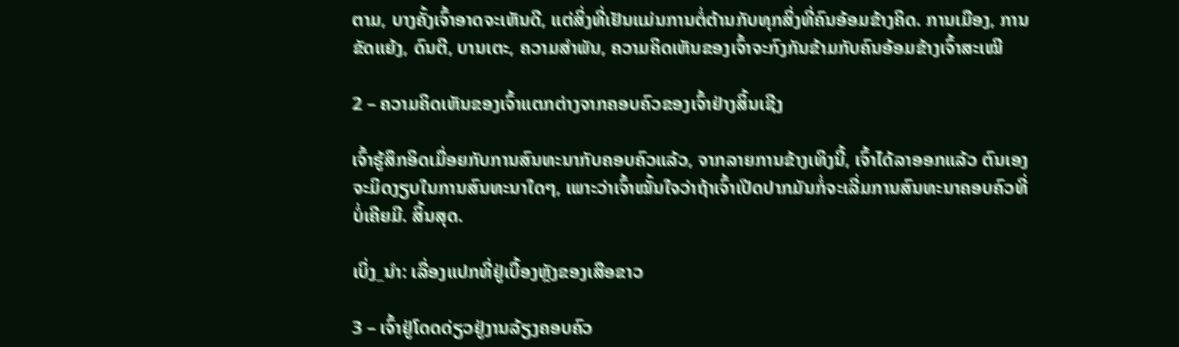ຕາມ, ບາງຄັ້ງເຈົ້າອາດຈະເຫັນດີ, ແຕ່ສິ່ງທີ່ເຢັນແມ່ນການຕໍ່ຕ້ານກັບທຸກສິ່ງທີ່ຄົນອ້ອມຂ້າງຄິດ. ການເມືອງ, ການຂັດແຍ້ງ, ດົນຕີ, ບານເຕະ, ຄວາມສໍາພັນ, ຄວາມຄິດເຫັນຂອງເຈົ້າຈະກົງກັນຂ້າມກັບຄົນອ້ອມຂ້າງເຈົ້າສະເໝີ

2 – ຄວາມຄິດເຫັນຂອງເຈົ້າແຕກຕ່າງຈາກຄອບຄົວຂອງເຈົ້າຢ່າງສິ້ນເຊີງ

ເຈົ້າຮູ້ສຶກອິດເມື່ອຍກັບການສົນທະນາກັບຄອບຄົວແລ້ວ, ຈາກລາຍການຂ້າງເທິງນີ້, ເຈົ້າໄດ້ລາອອກແລ້ວ ຕົນເອງຈະມິດງຽບໃນການສົນທະນາໃດໆ, ເພາະວ່າເຈົ້າໝັ້ນໃຈວ່າຖ້າເຈົ້າເປີດປາກມັນກໍ່ຈະເລີ່ມການສົນທະນາຄອບຄົວທີ່ບໍ່ເຄີຍມີ. ສິ້ນສຸດ.

ເບິ່ງ_ນຳ: ເລື່ອງແປກທີ່ຢູ່ເບື້ອງຫຼັງຂອງເສືອຂາວ

3 – ເຈົ້າຢູ່ໂດດດ່ຽວຢູ່ງານລ້ຽງຄອບຄົວ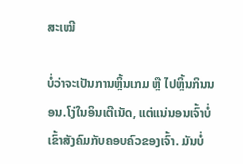ສະເໝີ

ບໍ່ວ່າຈະເປັນການຫຼິ້ນເກມ ຫຼື ໄປຫຼິ້ນກິນນອນ.ໂງ່ໃນອິນເຕີເນັດ, ແຕ່ແນ່ນອນເຈົ້າບໍ່ເຂົ້າສັງຄົມກັບຄອບຄົວຂອງເຈົ້າ. ມັນບໍ່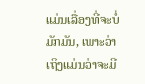ແມ່ນເລື່ອງທີ່ຈະບໍ່ມັກມັນ, ເພາະວ່າເຖິງແມ່ນວ່າຈະມີ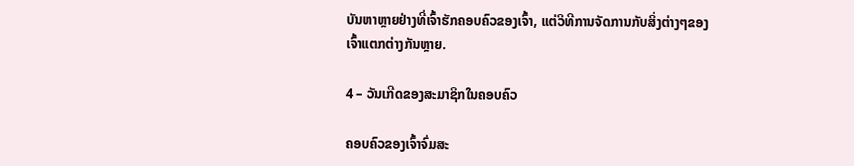ບັນຫາຫຼາຍຢ່າງທີ່ເຈົ້າຮັກຄອບຄົວຂອງເຈົ້າ, ແຕ່ວິທີການຈັດການກັບສິ່ງຕ່າງໆຂອງເຈົ້າແຕກຕ່າງກັນຫຼາຍ.

4 – ວັນເກີດຂອງສະມາຊິກໃນຄອບຄົວ

ຄອບຄົວຂອງເຈົ້າຈົ່ມສະ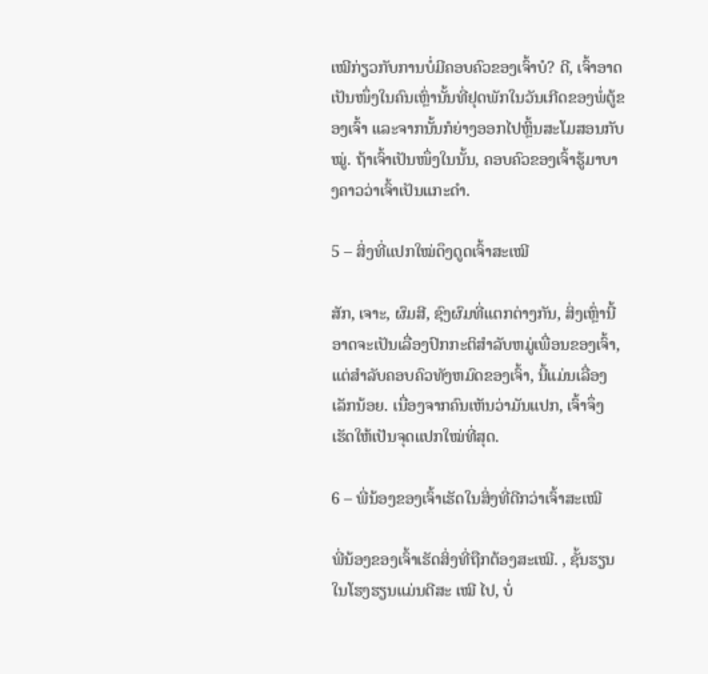ເໝີກ່ຽວກັບການບໍ່ມີຄອບຄົວຂອງເຈົ້າບໍ? ດີ, ເຈົ້າອາດເປັນໜຶ່ງໃນຄົນເຫຼົ່ານັ້ນທີ່ຢຸດພັກໃນວັນເກີດຂອງພໍ່ຕູ້ຂອງເຈົ້າ ແລະຈາກນັ້ນກໍຍ່າງອອກໄປຫຼິ້ນສະໂມສອນກັບໝູ່. ຖ້າເຈົ້າເປັນໜຶ່ງໃນນັ້ນ, ຄອບຄົວຂອງເຈົ້າຮູ້ມາບາງຄາວວ່າເຈົ້າເປັນແກະດຳ.

5 – ສິ່ງທີ່ແປກໃໝ່ດຶງດູດເຈົ້າສະເໝີ

ສັກ, ເຈາະ, ຜົມສີ, ຊົງຜົມທີ່ແຕກຕ່າງກັນ, ສິ່ງເຫຼົ່ານີ້ອາດຈະເປັນເລື່ອງປົກກະຕິສໍາລັບຫມູ່ເພື່ອນຂອງເຈົ້າ, ແຕ່ສໍາລັບຄອບຄົວທັງຫມົດຂອງເຈົ້າ, ນີ້ແມ່ນເລື່ອງເລັກນ້ອຍ. ເນື່ອງຈາກຄົນເຫັນວ່າມັນແປກ, ເຈົ້າຈຶ່ງເຮັດໃຫ້ເປັນຈຸດແປກໃໝ່ທີ່ສຸດ.

6 – ພີ່ນ້ອງຂອງເຈົ້າເຮັດໃນສິ່ງທີ່ດີກວ່າເຈົ້າສະເໝີ

ພີ່ນ້ອງຂອງເຈົ້າເຮັດສິ່ງທີ່ຖືກຕ້ອງສະເໝີ. , ຊັ້ນຮຽນໃນໂຮງຮຽນແມ່ນດີສະ ເໝີ ໄປ, ບໍ່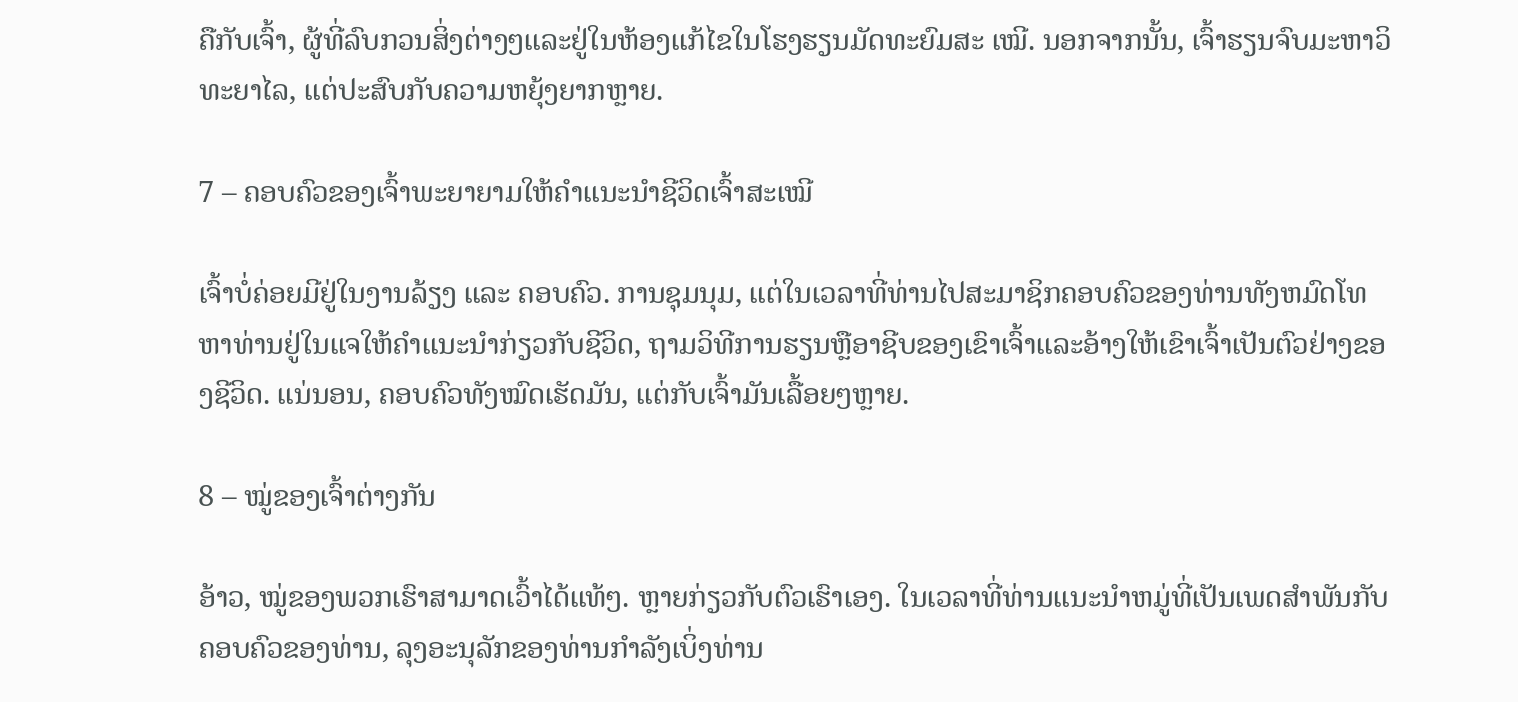ຄືກັບເຈົ້າ, ຜູ້ທີ່ລົບກວນສິ່ງຕ່າງໆແລະຢູ່ໃນຫ້ອງແກ້ໄຂໃນໂຮງຮຽນມັດທະຍົມສະ ເໝີ. ນອກຈາກນັ້ນ, ເຈົ້າຮຽນຈົບມະຫາວິທະຍາໄລ, ແຕ່ປະສົບກັບຄວາມຫຍຸ້ງຍາກຫຼາຍ.

7 – ຄອບຄົວຂອງເຈົ້າພະຍາຍາມໃຫ້ຄຳແນະນຳຊີວິດເຈົ້າສະເໝີ

ເຈົ້າບໍ່ຄ່ອຍມີຢູ່ໃນງານລ້ຽງ ແລະ ຄອບຄົວ. ການຊຸມນຸມ, ແຕ່ໃນເວລາທີ່ທ່ານໄປສະມາຊິກຄອບຄົວຂອງທ່ານທັງຫມົດໂທຫາທ່ານຢູ່ໃນແຈໃຫ້ຄໍາແນະນໍາກ່ຽວກັບຊີວິດ, ຖາມວິທີການຮຽນຫຼືອາຊີບຂອງເຂົາເຈົ້າແລະອ້າງໃຫ້ເຂົາເຈົ້າເປັນຕົວຢ່າງຂອງຊີວິດ. ແນ່ນອນ, ຄອບຄົວທັງໝົດເຮັດມັນ, ແຕ່ກັບເຈົ້າມັນເລື້ອຍໆຫຼາຍ.

8 – ໝູ່ຂອງເຈົ້າຕ່າງກັນ

ອ້າວ, ໝູ່ຂອງພວກເຮົາສາມາດເວົ້າໄດ້ແທ້ໆ. ຫຼາຍກ່ຽວກັບຕົວເຮົາເອງ. ໃນເວລາທີ່ທ່ານແນະນໍາຫມູ່ທີ່ເປັນເພດສໍາພັນກັບຄອບຄົວຂອງທ່ານ, ລຸງອະນຸລັກຂອງທ່ານກໍາລັງເບິ່ງທ່ານ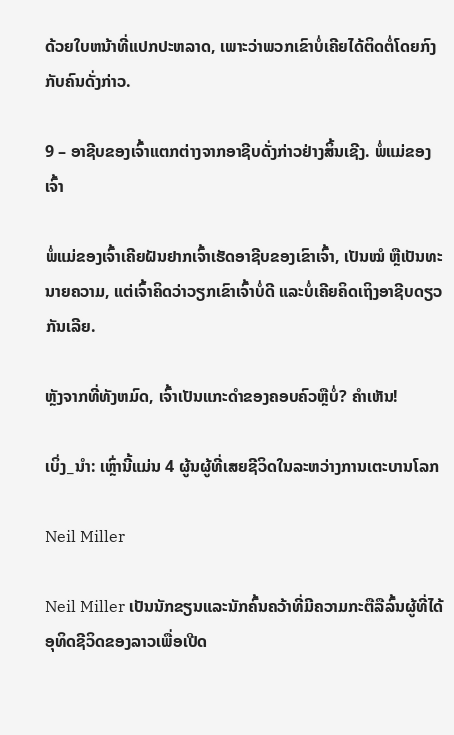ດ້ວຍໃບຫນ້າທີ່ແປກປະຫລາດ, ເພາະວ່າພວກເຂົາບໍ່ເຄີຍໄດ້ຕິດຕໍ່ໂດຍກົງກັບຄົນດັ່ງກ່າວ.

9 – ອາຊີບຂອງເຈົ້າແຕກຕ່າງຈາກອາຊີບດັ່ງກ່າວຢ່າງສິ້ນເຊີງ. ພໍ່ແມ່ຂອງເຈົ້າ

ພໍ່ແມ່ຂອງເຈົ້າເຄີຍຝັນຢາກເຈົ້າເຮັດອາຊີບຂອງເຂົາເຈົ້າ, ເປັນໝໍ ຫຼືເປັນທະນາຍຄວາມ, ແຕ່ເຈົ້າຄິດວ່າວຽກເຂົາເຈົ້າບໍ່ດີ ແລະບໍ່ເຄີຍຄິດເຖິງອາຊີບດຽວກັນເລີຍ.

ຫຼັງຈາກທີ່ທັງຫມົດ, ເຈົ້າເປັນແກະດໍາຂອງຄອບຄົວຫຼືບໍ່? ຄຳເຫັນ!

ເບິ່ງ_ນຳ: ເຫຼົ່ານີ້ແມ່ນ 4 ຜູ້ນຜູ້ທີ່ເສຍຊີວິດໃນລະຫວ່າງການເຕະບານໂລກ

Neil Miller

Neil Miller ເປັນນັກຂຽນແລະນັກຄົ້ນຄວ້າທີ່ມີຄວາມກະຕືລືລົ້ນຜູ້ທີ່ໄດ້ອຸທິດຊີວິດຂອງລາວເພື່ອເປີດ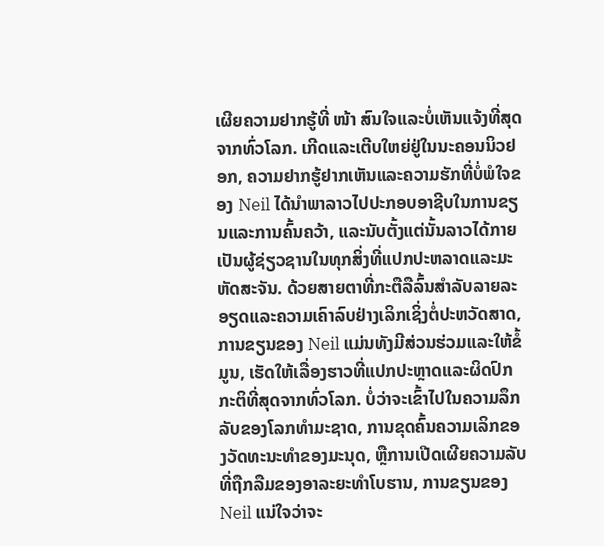ເຜີຍຄວາມຢາກຮູ້ທີ່ ໜ້າ ສົນໃຈແລະບໍ່ເຫັນແຈ້ງທີ່ສຸດຈາກທົ່ວໂລກ. ເກີດແລະເຕີບໃຫຍ່ຢູ່ໃນນະຄອນນິວຢອກ, ຄວາມຢາກຮູ້ຢາກເຫັນແລະຄວາມຮັກທີ່ບໍ່ພໍໃຈຂອງ Neil ໄດ້ນໍາພາລາວໄປປະກອບອາຊີບໃນການຂຽນແລະການຄົ້ນຄວ້າ, ແລະນັບຕັ້ງແຕ່ນັ້ນລາວໄດ້ກາຍເປັນຜູ້ຊ່ຽວຊານໃນທຸກສິ່ງທີ່ແປກປະຫລາດແລະມະຫັດສະຈັນ. ດ້ວຍສາຍຕາທີ່ກະຕືລືລົ້ນສໍາລັບລາຍລະອຽດແລະຄວາມເຄົາລົບຢ່າງເລິກເຊິ່ງຕໍ່ປະຫວັດສາດ, ການຂຽນຂອງ Neil ແມ່ນທັງມີສ່ວນຮ່ວມແລະໃຫ້ຂໍ້ມູນ, ເຮັດໃຫ້ເລື່ອງຮາວທີ່ແປກປະຫຼາດແລະຜິດປົກກະຕິທີ່ສຸດຈາກທົ່ວໂລກ. ບໍ່ວ່າຈະເຂົ້າໄປໃນຄວາມລຶກລັບຂອງໂລກທໍາມະຊາດ, ການຂຸດຄົ້ນຄວາມເລິກຂອງວັດທະນະທໍາຂອງມະນຸດ, ຫຼືການເປີດເຜີຍຄວາມລັບທີ່ຖືກລືມຂອງອາລະຍະທໍາໂບຮານ, ການຂຽນຂອງ Neil ແນ່ໃຈວ່າຈະ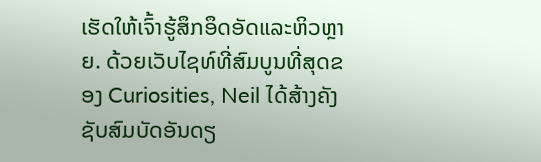ເຮັດໃຫ້ເຈົ້າຮູ້ສຶກອຶດອັດແລະຫິວຫຼາຍ. ດ້ວຍເວັບໄຊທ໌ທີ່ສົມບູນທີ່ສຸດຂອງ Curiosities, Neil ໄດ້ສ້າງຄັງຊັບສົມບັດອັນດຽ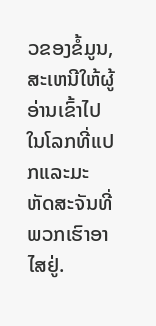ວຂອງຂໍ້ມູນ, ສະເຫນີໃຫ້ຜູ້ອ່ານເຂົ້າໄປໃນໂລກທີ່ແປກແລະມະຫັດສະຈັນທີ່ພວກເຮົາອາໄສຢູ່.